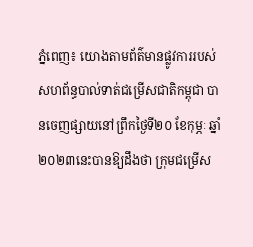ភ្នំពេញ៖ យោងតាមព័ត៌មានផ្លូវការរបស់សហព័ន្ធបាល់ទាត់ជម្រើសជាតិកម្ពុជា បានចេញផ្សាយនៅព្រឹកថ្ងៃទី២០ ខែកុម្ភៈ ឆ្នាំ២០២៣នេះបានឱ្យដឹងថា ក្រុមជម្រើស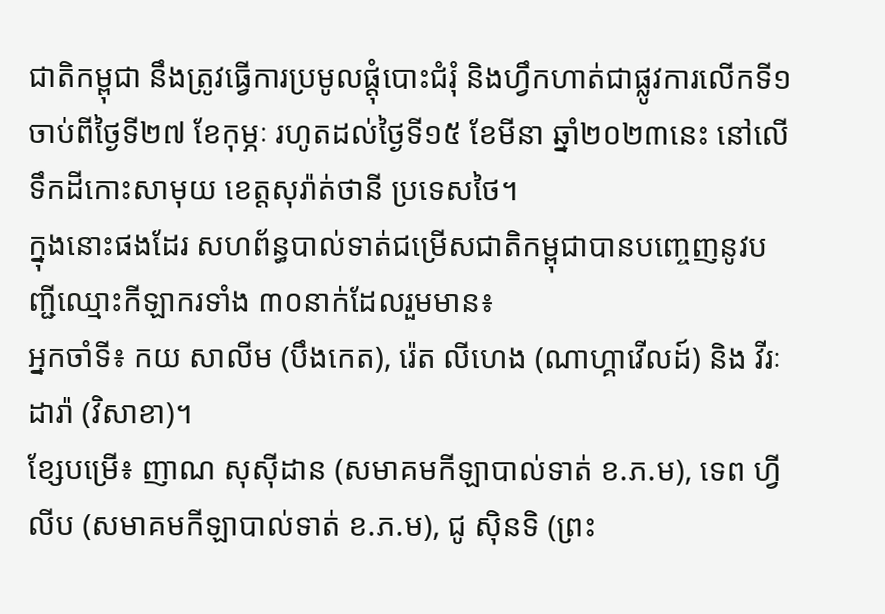ជាតិកម្ពុជា នឹងត្រូវធ្វើការប្រមូលផ្តុំបោះជំរុំ និងហ្វឹកហាត់ជាផ្លូវការលើកទី១ ចាប់ពីថ្ងៃទី២៧ ខែកុម្ភៈ រហូតដល់ថ្ងៃទី១៥ ខែមីនា ឆ្នាំ២០២៣នេះ នៅលើទឹកដីកោះសាមុយ ខេត្តសុរ៉ាត់ថានី ប្រទេសថៃ។
ក្នុងនោះផងដែរ សហព័ន្ធបាល់ទាត់ជម្រើសជាតិកម្ពុជាបានបញ្ចេញនូវបញ្ជីឈ្មោះកីឡាករទាំង ៣០នាក់ដែលរួមមាន៖
អ្នកចាំទី៖ កយ សាលីម (បឹងកេត), រ៉េត លីហេង (ណាហ្គាវើលដ៍) និង វីរៈ ដារ៉ា (វិសាខា)។
ខ្សែបម្រើ៖ ញាណ សុស៊ីដាន (សមាគមកីឡាបាល់ទាត់ ខ.ភ.ម), ទេព ហ្វីលីប (សមាគមកីឡាបាល់ទាត់ ខ.ភ.ម), ជូ ស៊ិនទិ (ព្រះ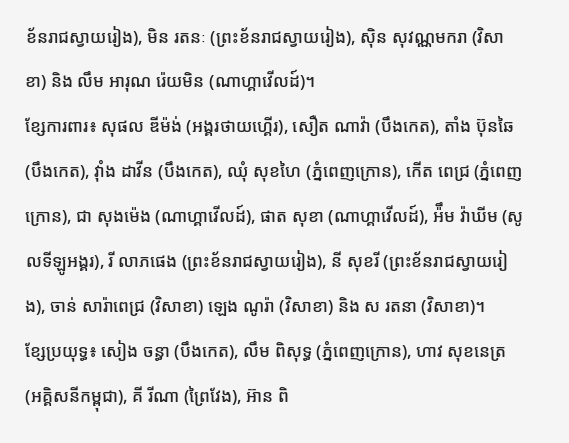ខ័នរាជស្វាយរៀង), មិន រតនៈ (ព្រះខ័នរាជស្វាយរៀង), ស៊ិន សុវណ្ណមករា (វិសាខា) និង លឹម អារុណ រ៉េយមិន (ណាហ្គាវើលដ៍)។
ខ្សែការពារ៖ សុផល ឌីម៉ង់ (អង្គរថាយហ្គើរ), សឿត ណាវ៉ា (បឹងកេត), តាំង ប៊ុនឆៃ (បឹងកេត), វ៉ាំង ដាវីន (បឹងកេត), ឈុំ សុខហៃ (ភ្នំពេញក្រោន), កើត ពេជ្រ (ភ្នំពេញក្រោន), ជា សុងម៉េង (ណាហ្គាវើលដ៍), ផាត សុខា (ណាហ្គាវើលដ៍), អ៉ឹម វ៉ាឃីម (សូលទីឡូអង្គរ), រី លាភផេង (ព្រះខ័នរាជស្វាយរៀង), នី សុខរី (ព្រះខ័នរាជស្វាយរៀង), ចាន់ សារ៉ាពេជ្រ (វិសាខា) ឡេង ណូរ៉ា (វិសាខា) និង ស រតនា (វិសាខា)។
ខ្សែប្រយុទ្ធ៖ សៀង ចន្ធា (បឹងកេត), លឹម ពិសុទ្ធ (ភ្នំពេញក្រោន), ហាវ សុខនេត្រ (អគ្គិសនីកម្ពុជា), គី រីណា (ព្រៃវែង), អ៊ាន ពិ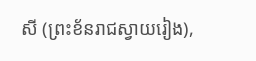សី (ព្រះខ័នរាជស្វាយរៀង),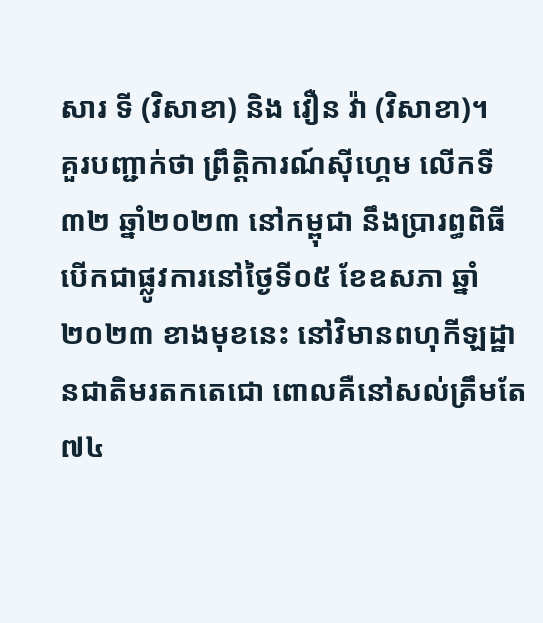សារ ទី (វិសាខា) និង វឿន វ៉ា (វិសាខា)។
គួរបញ្ជាក់ថា ព្រឹត្តិការណ៍ស៊ីហ្គេម លើកទី៣២ ឆ្នាំ២០២៣ នៅកម្ពុជា នឹងប្រារព្ធពិធីបើកជាផ្លូវការនៅថ្ងៃទី០៥ ខែឧសភា ឆ្នាំ២០២៣ ខាងមុខនេះ នៅវិមានពហុកីឡដ្ឋានជាតិមរតកតេជោ ពោលគឺនៅសល់ត្រឹមតែ ៧៤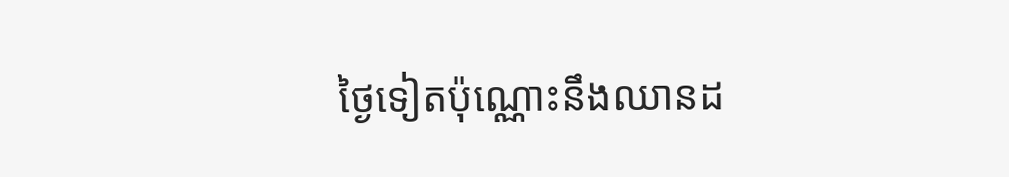ថ្ងៃទៀតប៉ុណ្ណោះនឹងឈានដ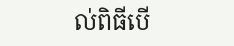ល់ពិធីបើ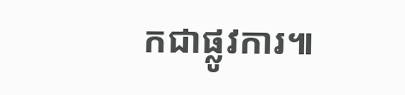កជាផ្លូវការ៕